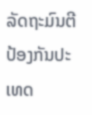ລັດຖະມົນຕີປ້ອງກັນປະເທດ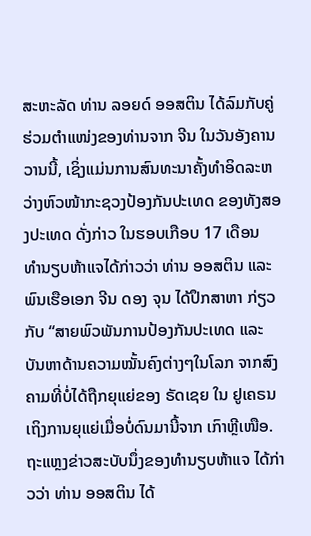ສະຫະລັດ ທ່ານ ລອຍດ໌ ອອສຕິນ ໄດ້ລົມກັບຄູ່ຮ່ວມຕຳແໜ່ງຂອງທ່ານຈາກ ຈີນ ໃນວັນອັງຄານວານນີ້, ເຊິ່ງແມ່ນການສົນທະນາຄັ້ງທຳອິດລະຫວ່າງຫົວໜ້າກະຊວງປ້ອງກັນປະເທດ ຂອງທັງສອງປະເທດ ດັ່ງກ່າວ ໃນຮອບເກືອບ 17 ເດືອນ
ທຳນຽບຫ້າແຈໄດ້ກ່າວວ່າ ທ່ານ ອອສຕິນ ແລະ ພົນເຮືອເອກ ຈີນ ດອງ ຈຸນ ໄດ້ປຶກສາຫາ ກ່ຽວກັບ “ສາຍພົວພັນການປ້ອງກັນປະເທດ ແລະ ບັນຫາດ້ານຄວາມໝັ້ນຄົງຕ່າງໆໃນໂລກ ຈາກສົງຄາມທີ່ບໍ່ໄດ້ຖືກຍຸແຍ່ຂອງ ຣັດເຊຍ ໃນ ຢູເຄຣນ ເຖິງການຍຸແຍ່ເມື່ອບໍ່ດົນມານີ້ຈາກ ເກົາຫຼີເໜືອ. ຖະແຫຼງຂ່າວສະບັບນຶ່ງຂອງທຳນຽບຫ້າແຈ ໄດ້ກ່າວວ່າ ທ່ານ ອອສຕິນ ໄດ້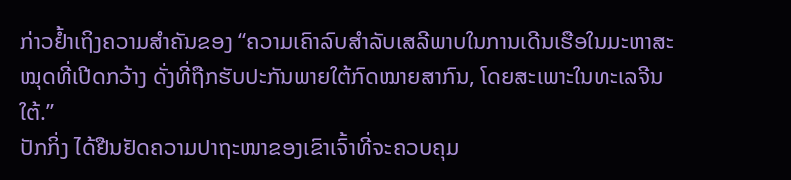ກ່າວຢ້ຳເຖິງຄວາມສຳຄັນຂອງ “ຄວາມເຄົາລົບສຳລັບເສລີພາບໃນການເດີນເຮືອໃນມະຫາສະໝຸດທີ່ເປີດກວ້າງ ດັ່ງທີ່ຖືກຮັບປະກັນພາຍໃຕ້ກົດໝາຍສາກົນ, ໂດຍສະເພາະໃນທະເລຈີນໃຕ້.”
ປັກກິ່ງ ໄດ້ຢືນຢັດຄວາມປາຖະໜາຂອງເຂົາເຈົ້າທີ່ຈະຄວບຄຸມ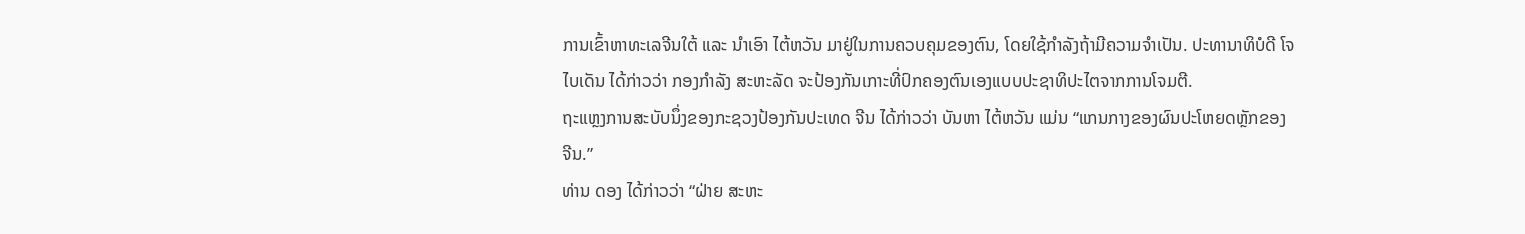ການເຂົ້າຫາທະເລຈີນໃຕ້ ແລະ ນຳເອົາ ໄຕ້ຫວັນ ມາຢູ່ໃນການຄວບຄຸມຂອງຕົນ, ໂດຍໃຊ້ກຳລັງຖ້າມີຄວາມຈຳເປັນ. ປະທານາທິບໍດີ ໂຈ ໄບເດັນ ໄດ້ກ່າວວ່າ ກອງກຳລັງ ສະຫະລັດ ຈະປ້ອງກັນເກາະທີ່ປົກຄອງຕົນເອງແບບປະຊາທິປະໄຕຈາກການໂຈມຕີ.
ຖະແຫຼງການສະບັບນຶ່ງຂອງກະຊວງປ້ອງກັນປະເທດ ຈີນ ໄດ້ກ່າວວ່າ ບັນຫາ ໄຕ້ຫວັນ ແມ່ນ “ແກນກາງຂອງຜົນປະໂຫຍດຫຼັກຂອງ ຈີນ.”
ທ່ານ ດອງ ໄດ້ກ່າວວ່າ “ຝ່າຍ ສະຫະ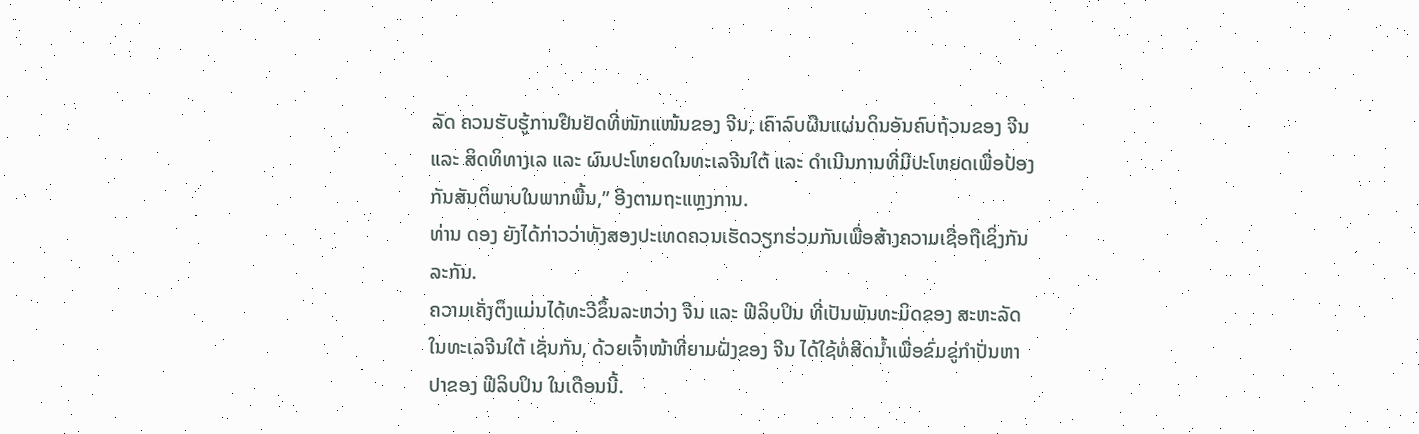ລັດ ຄວນຮັບຮູ້ການຢືນຢັດທີ່ໜັກແໜ້ນຂອງ ຈີນ, ເຄົາລົບຜືນແຜ່ນດິນອັນຄົບຖ້ວນຂອງ ຈີນ ແລະ ສິດທິທາງເລ ແລະ ຜົນປະໂຫຍດໃນທະເລຈີນໃຕ້ ແລະ ດຳເນີນການທີ່ມີປະໂຫຍດເພື່ອປ້ອງກັນສັນຕິພາບໃນພາກພື້ນ,” ອີງຕາມຖະແຫຼງການ.
ທ່ານ ດອງ ຍັງໄດ້ກ່າວວ່າທັງສອງປະເທດຄວນເຮັດວຽກຮ່ວມກັນເພື່ອສ້າງຄວາມເຊື່ອຖືເຊິ່ງກັນລະກັນ.
ຄວາມເຄັ່ງຕຶງແມ່ນໄດ້ທະວີຂຶ້ນລະຫວ່າງ ຈີນ ແລະ ຟີລິບປິນ ທີ່ເປັນພັນທະມິດຂອງ ສະຫະລັດ ໃນທະເລຈີນໃຕ້ ເຊັ່ນກັນ, ດ້ວຍເຈົ້າໜ້າທີ່ຍາມຝັ່ງຂອງ ຈີນ ໄດ້ໃຊ້ທໍ່ສີດນ້ຳເພື່ອຂົ່ມຂູ່ກຳປັ່ນຫາປາຂອງ ຟີລິບປິນ ໃນເດືອນນີ້.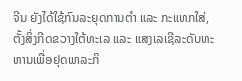ຈີນ ຍັງໄດ້ໃຊ້ກົນລະຍຸດການຕຳ ແລະ ກະແທກໃສ່, ຕັ້ງສິ່ງກີດຂວາງໃຕ້ທະເລ ແລະ ແສງເລເຊີລະດັບທະຫານເພື່ອຢຸດພາລະກິ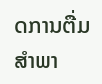ດການຕື່ມສຳພາ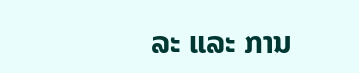ລະ ແລະ ການ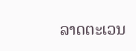ລາດຕະເວນ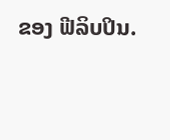ຂອງ ຟີລິບປິນ.